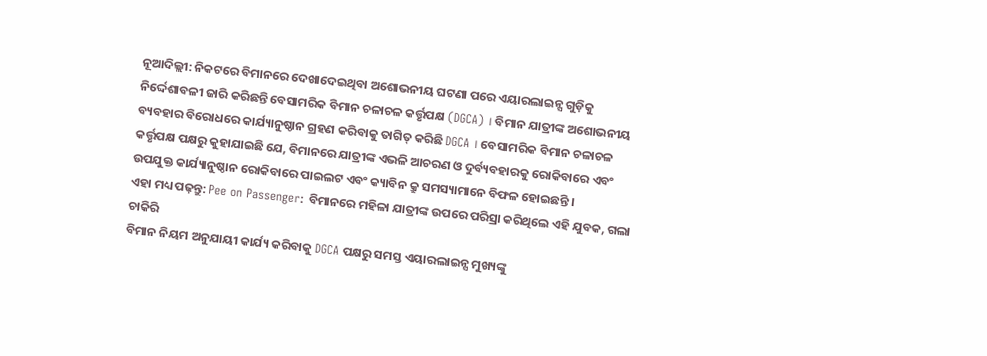ନୂଆଦିଲ୍ଲୀ: ନିକଟରେ ବିମାନରେ ଦେଖାଦେଇଥିବା ଅଶୋଭନୀୟ ଘଟଣା ପରେ ଏୟାରଲାଇନ୍ସ ଗୁଡ଼ିକୁ ନିର୍ଦ୍ଦେଶାବଳୀ ଜାରି କରିଛନ୍ତି ବେସାମରିକ ବିମାନ ଚଳାଚଳ କର୍ତ୍ତୃପକ୍ଷ (DGCA) । ବିମାନ ଯାତ୍ରୀଙ୍କ ଅଶୋଭନୀୟ ବ୍ୟବହାର ବିରୋଧରେ କାର୍ଯ୍ୟାନୁଷ୍ଠାନ ଗ୍ରହଣ କରିବାକୁ ତାଗିତ୍ କରିଛି DGCA । ବେସାମରିକ ବିମାନ ଚଳାଚଳ କର୍ତ୍ତୃପକ୍ଷ ପକ୍ଷରୁ କୁହାଯାଇଛି ଯେ, ବିମାନରେ ଯାତ୍ରୀଙ୍କ ଏଭଳି ଆଚରଣ ଓ ଦୁର୍ବ୍ୟବହାରକୁ ରୋକିବାରେ ଏବଂ ଉପଯୁକ୍ତ କାର୍ଯ୍ୟାନୁଷ୍ଠାନ ରୋକିବାରେ ପାଇଲଟ ଏବଂ କ୍ୟାବିନ କ୍ରୁ ସମସ୍ୟାମାନେ ବିଫଳ ହୋଇଛନ୍ତି ।
ଏହା ମଧ୍ୟ ପଢ଼ନ୍ତୁ: Pee on Passenger: ବିମାନରେ ମହିଳା ଯାତ୍ରୀଙ୍କ ଉପରେ ପରିସ୍ରା କରିଥିଲେ ଏହି ଯୁବକ, ଗଲା ଚାକିରି
ବିମାନ ନିୟମ ଅନୁଯାୟୀ କାର୍ଯ୍ୟ କରିବାକୁ DGCA ପକ୍ଷରୁ ସମସ୍ତ ଏୟାରଲାଇନ୍ସ ମୁଖ୍ୟଙ୍କୁ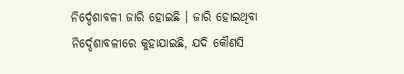ନିର୍ଦ୍ଦେଶାବଳୀ ଜାରି ହୋଇଛି । ଜାରି ହୋଇଥିବା ନିର୍ଦ୍ଦେଶାବଳୀରେ କୁହାଯାଇଛି, ଯଦି କୌଣସି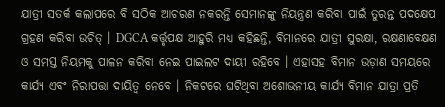ଯାତ୍ରୀ ସତର୍କ କଲାପରେ ବି ସଠିକ ଆଚରଣ ନକରନ୍ତି ସେମାନଙ୍କୁ ନିୟନ୍ତ୍ରଣ କରିବା ପାଇଁ ତୁରନ୍ତ ପଦକ୍ଷେପ ଗ୍ରହଣ କରିବା ଉଚିତ୍ । DGCA କର୍ତ୍ତୃପକ୍ଷ ଆହୁରି ମଧ୍ୟ କହିଛନ୍ତି, ବିମାନରେ ଯାତ୍ରୀ ସୁରକ୍ଷା, ରକ୍ଷଣାବେକ୍ଷଣ ଓ ସମସ୍ତ ନିୟମକୁ ପାଳନ କରିବା ନେଇ ପାଇଲଟ ଦାୟୀ ରହିବେ । ଏହାସହ ବିମାନ ଉଡ଼ାଣ ସମୟରେ କାର୍ଯ୍ୟ ଏବଂ ନିରାପତ୍ତା ଦାୟିତ୍ବ ନେବେ । ନିକଟରେ ଘଟିଥିବା ଅଶୋଭନୀୟ କାର୍ଯ୍ୟ ବିମାନ ଯାତ୍ରା ପ୍ରତି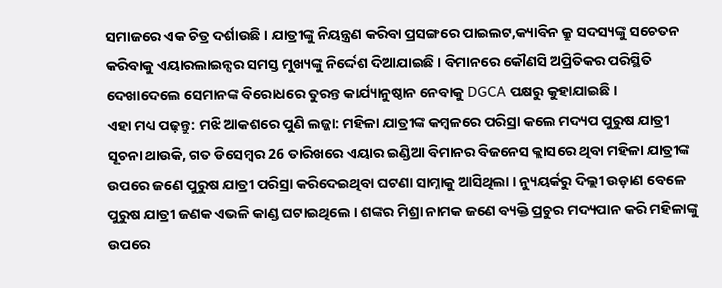ସମାଜରେ ଏକ ଚିତ୍ର ଦର୍ଶାଉଛି । ଯାତ୍ରୀଙ୍କୁ ନିୟନ୍ତ୍ରଣ କରିବା ପ୍ରସଙ୍ଗରେ ପାଇଲଟ,କ୍ୟାବିନ କ୍ରୁ ସଦସ୍ୟଙ୍କୁ ସଚେତନ କରିବାକୁ ଏୟାରଲାଇନ୍ସର ସମସ୍ତ ମୁଖ୍ୟଙ୍କୁ ନିର୍ଦ୍ଦେଶ ଦିଆଯାଇଛି । ବିମାନରେ କୌଣସି ଅପ୍ରିତିକର ପରିସ୍ଥିତି ଦେଖାଦେଲେ ସେମାନଙ୍କ ବିରୋଧରେ ତୁରନ୍ତ କାର୍ଯ୍ୟାନୁଷ୍ଠାନ ନେବାକୁ DGCA ପକ୍ଷରୁ କୁହାଯାଇଛି ।
ଏହା ମଧ୍ୟ ପଢ଼ନ୍ତୁ: ମଝି ଆକଶରେ ପୁଣି ଲଜ୍ଜା: ମହିଳା ଯାତ୍ରୀଙ୍କ କମ୍ବଳରେ ପରିସ୍ରା କଲେ ମଦ୍ୟପ ପୁରୁଷ ଯାତ୍ରୀ
ସୂଚନା ଥାଉକି, ଗତ ଡିସେମ୍ବର 26 ତାରିଖରେ ଏୟାର ଇଣ୍ଡିଆ ବିମାନର ବିଜନେସ କ୍ଲାସରେ ଥିବା ମହିଳା ଯାତ୍ରୀଙ୍କ ଉପରେ ଜଣେ ପୁରୁଷ ଯାତ୍ରୀ ପରିସ୍ରା କରିଦେଇଥିବା ଘଟଣା ସାମ୍ନାକୁ ଆସିଥିଲା । ନ୍ୟୁୟର୍କରୁ ଦିଲ୍ଲୀ ଉଡ଼ାଣ ବେଳେ ପୁରୁଷ ଯାତ୍ରୀ ଜଣକ ଏଭଳି କାଣ୍ଡ ଘଟାଇଥିଲେ । ଶଙ୍କର ମିଶ୍ରା ନାମକ ଜଣେ ବ୍ୟକ୍ତି ପ୍ରଚୁର ମଦ୍ୟପାନ କରି ମହିଳାଙ୍କୁ ଉପରେ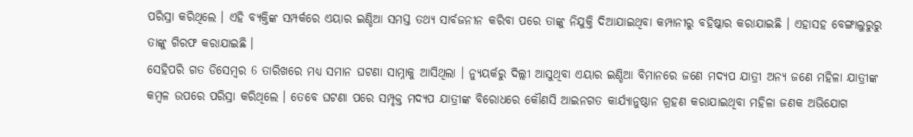ପରିସ୍ରା କରିଥିଲେ । ଏହି ବ୍ୟକ୍ତିଙ୍କ ସମ୍ପର୍କରେ ଏୟାର ଇଣ୍ଡିଆ ସମସ୍ତ ତଥ୍ୟ ସାର୍ବଜନୀନ କରିବା ପରେ ତାଙ୍କୁ ନିଯୁକ୍ତି ଦିଆଯାଇଥିବା କମ୍ପାନୀରୁ ବହିଷ୍କାର କରାଯାଇଛି । ଏହାସହ ବେଙ୍ଗାଲୁରୁରୁ ତାଙ୍କୁ ଗିରଫ କରାଯାଇଛି ।
ସେହିପରି ଗତ ଡିସେମ୍ବର 6 ତାରିଖରେ ମଧ୍ୟ ସମାନ ଘଟଣା ସାମ୍ନାକୁ ଆସିଥିଲା । ନ୍ୟୁୟର୍କରୁ ଦିଲ୍ଲୀ ଆସୁଥିବା ଏୟାର ଇଣ୍ଡିଆ ବିମାନରେ ଜଣେ ମଦ୍ୟପ ଯାତ୍ରୀ ଅନ୍ୟ ଜଣେ ମହିଳା ଯାତ୍ରୀଙ୍କ କମ୍ବଳ ଉପରେ ପରିସ୍ରା କରିଥିଲେ । ତେବେ ଘଟଣା ପରେ ସମ୍ପୃକ୍ତ ମଦ୍ୟପ ଯାତ୍ରୀଙ୍କ ବିରୋଧରେ କୌଣସି ଆଇନଗତ କାର୍ଯ୍ୟାନୁଷ୍ଠାନ ଗ୍ରହଣ କରାଯାଇଥିବା ମହିଳା ଜଣକ ଅଭିଯୋଗ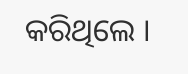କରିଥିଲେ ।